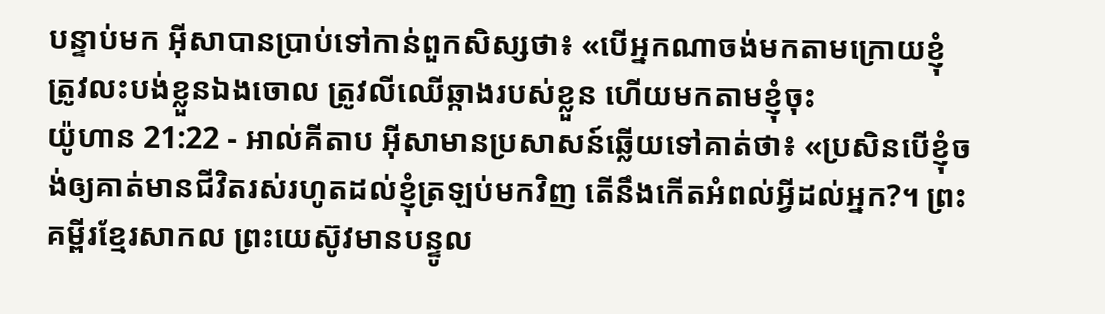បន្ទាប់មក អ៊ីសាបានប្រាប់ទៅកាន់ពួកសិស្សថា៖ «បើអ្នកណាចង់មកតាមក្រោយខ្ញុំ ត្រូវលះបង់ខ្លួនឯងចោល ត្រូវលីឈើឆ្កាងរបស់ខ្លួន ហើយមកតាមខ្ញុំចុះ
យ៉ូហាន 21:22 - អាល់គីតាប អ៊ីសាមានប្រសាសន៍ឆ្លើយទៅគាត់ថា៖ «ប្រសិនបើខ្ញុំចង់ឲ្យគាត់មានជីវិតរស់រហូតដល់ខ្ញុំត្រឡប់មកវិញ តើនឹងកើតអំពល់អ្វីដល់អ្នក?។ ព្រះគម្ពីរខ្មែរសាកល ព្រះយេស៊ូវមានបន្ទូល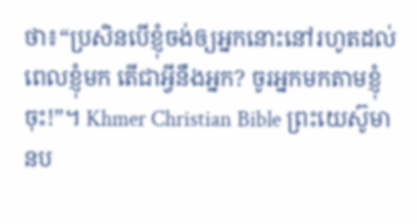ថា៖“ប្រសិនបើខ្ញុំចង់ឲ្យអ្នកនោះនៅរហូតដល់ពេលខ្ញុំមក តើជាអ្វីនឹងអ្នក? ចូរអ្នកមកតាមខ្ញុំចុះ!”។ Khmer Christian Bible ព្រះយេស៊ូមានប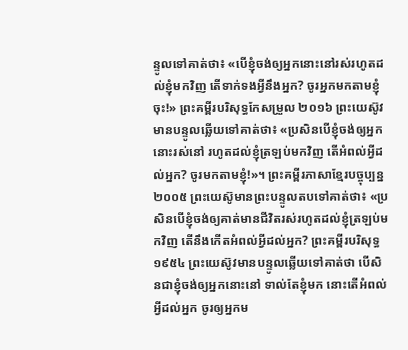ន្ទូលទៅគាត់ថា៖ «បើខ្ញុំចង់ឲ្យអ្នកនោះនៅរស់រហូតដល់ខ្ញុំមកវិញ តើទាក់ទងអ្វីនឹងអ្នក? ចូរអ្នកមកតាមខ្ញុំចុះ!» ព្រះគម្ពីរបរិសុទ្ធកែសម្រួល ២០១៦ ព្រះយេស៊ូវមានបន្ទូលឆ្លើយទៅគាត់ថា៖ «ប្រសិនបើខ្ញុំចង់ឲ្យអ្នកនោះរស់នៅ រហូតដល់ខ្ញុំត្រឡប់មកវិញ តើអំពល់អ្វីដល់អ្នក? ចូរមកតាមខ្ញុំ!»។ ព្រះគម្ពីរភាសាខ្មែរបច្ចុប្បន្ន ២០០៥ ព្រះយេស៊ូមានព្រះបន្ទូលតបទៅគាត់ថា៖ «ប្រសិនបើខ្ញុំចង់ឲ្យគាត់មានជីវិតរស់រហូតដល់ខ្ញុំត្រឡប់មកវិញ តើនឹងកើតអំពល់អ្វីដល់អ្នក? ព្រះគម្ពីរបរិសុទ្ធ ១៩៥៤ ព្រះយេស៊ូវមានបន្ទូលឆ្លើយទៅគាត់ថា បើសិនជាខ្ញុំចង់ឲ្យអ្នកនោះនៅ ទាល់តែខ្ញុំមក នោះតើអំពល់អ្វីដល់អ្នក ចូរឲ្យអ្នកម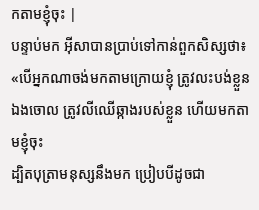កតាមខ្ញុំចុះ |
បន្ទាប់មក អ៊ីសាបានប្រាប់ទៅកាន់ពួកសិស្សថា៖ «បើអ្នកណាចង់មកតាមក្រោយខ្ញុំ ត្រូវលះបង់ខ្លួនឯងចោល ត្រូវលីឈើឆ្កាងរបស់ខ្លួន ហើយមកតាមខ្ញុំចុះ
ដ្បិតបុត្រាមនុស្សនឹងមក ប្រៀបបីដូចជា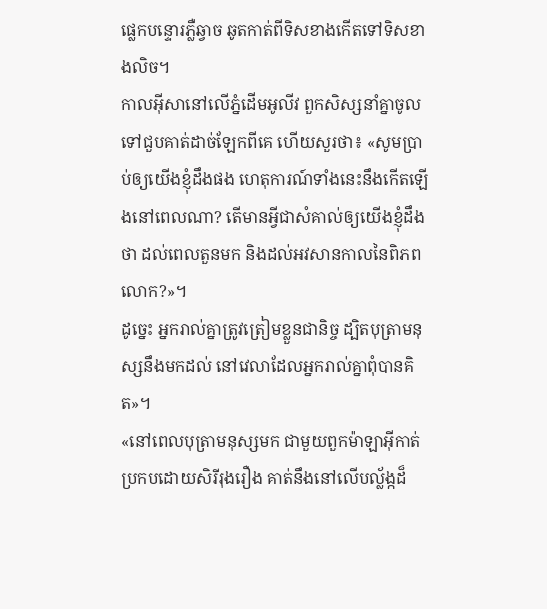ផ្លេកបន្ទោរភ្លឺឆ្វាច ឆូតកាត់ពីទិសខាងកើតទៅទិសខាងលិច។
កាលអ៊ីសានៅលើភ្នំដើមអូលីវ ពួកសិស្សនាំគ្នាចូលទៅជួបគាត់ដាច់ឡែកពីគេ ហើយសួរថា៖ «សូមប្រាប់ឲ្យយើងខ្ញុំដឹងផង ហេតុការណ៍ទាំងនេះនឹងកើតឡើងនៅពេលណា? តើមានអ្វីជាសំគាល់ឲ្យយើងខ្ញុំដឹងថា ដល់ពេលតួនមក និងដល់អវសានកាលនៃពិភពលោក?»។
ដូច្នេះ អ្នករាល់គ្នាត្រូវត្រៀមខ្លួនជានិច្ច ដ្បិតបុត្រាមនុស្សនឹងមកដល់ នៅវេលាដែលអ្នករាល់គ្នាពុំបានគិត»។
«នៅពេលបុត្រាមនុស្សមក ជាមួយពួកម៉ាឡាអ៊ីកាត់ប្រកបដោយសិរីរុងរឿង គាត់នឹងនៅលើបល្ល័ង្កដ៏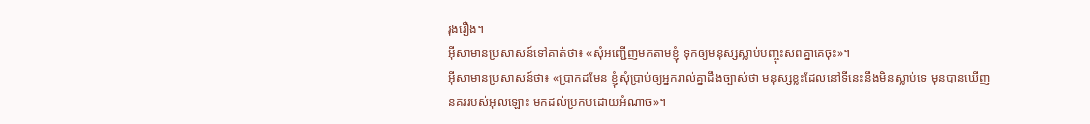រុងរឿង។
អ៊ីសាមានប្រសាសន៍ទៅគាត់ថា៖ «សុំអញ្ជើញមកតាមខ្ញុំ ទុកឲ្យមនុស្សស្លាប់បញ្ចុះសពគ្នាគេចុះ»។
អ៊ីសាមានប្រសាសន៍ថា៖ «ប្រាកដមែន ខ្ញុំសុំប្រាប់ឲ្យអ្នករាល់គ្នាដឹងច្បាស់ថា មនុស្សខ្លះដែលនៅទីនេះនឹងមិនស្លាប់ទេ មុនបានឃើញនគររបស់អុលឡោះ មកដល់ប្រកបដោយអំណាច»។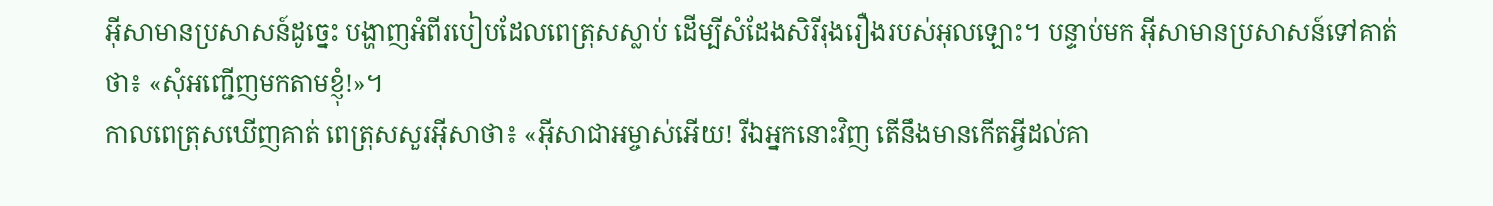អ៊ីសាមានប្រសាសន៍ដូច្នេះ បង្ហាញអំពីរបៀបដែលពេត្រុសស្លាប់ ដើម្បីសំដែងសិរីរុងរឿងរបស់អុលឡោះ។ បន្ទាប់មក អ៊ីសាមានប្រសាសន៍ទៅគាត់ថា៖ «សុំអញ្ជើញមកតាមខ្ញុំ!»។
កាលពេត្រុសឃើញគាត់ ពេត្រុសសួរអ៊ីសាថា៖ «អ៊ីសាជាអម្ចាស់អើយ! រីឯអ្នកនោះវិញ តើនឹងមានកើតអ្វីដល់គា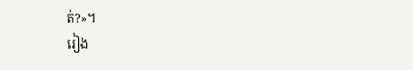ត់?»។
រៀង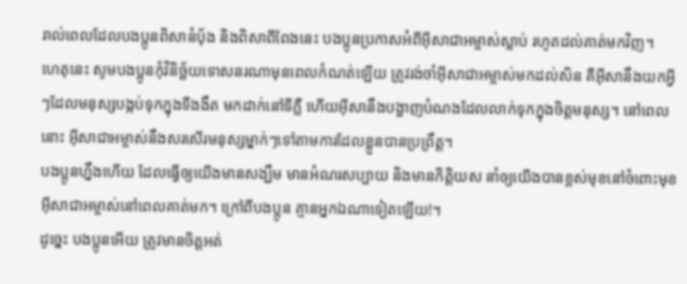រាល់ពេលដែលបងប្អូនពិសានំបុ័ង និងពិសាពីពែងនេះ បងប្អូនប្រកាសអំពីអ៊ីសាជាអម្ចាស់ស្លាប់ រហូតដល់គាត់មកវិញ។
ហេតុនេះ សូមបងប្អូនកុំវិនិច្ឆ័យទោសនរណាមុនពេលកំណត់ឡើយ ត្រូវរង់ចាំអ៊ីសាជាអម្ចាស់មកដល់សិន គឺអ៊ីសានឹងយកអ្វីៗដែលមនុស្សបង្កប់ទុកក្នុងទីងងឹត មកដាក់នៅទីភ្លឺ ហើយអ៊ីសានឹងបង្ហាញបំណងដែលលាក់ទុកក្នុងចិត្ដមនុស្ស។ នៅពេលនោះ អ៊ីសាជាអម្ចាស់នឹងសរសើរមនុស្សម្នាក់ៗទៅតាមការដែលខ្លួនបានប្រព្រឹត្ដ។
បងប្អូនហ្នឹងហើយ ដែលធ្វើឲ្យយើងមានសង្ឃឹម មានអំណរសប្បាយ និងមានកិត្ដិយស នាំឲ្យយើងបានខ្ពស់មុខនៅចំពោះមុខអ៊ីសាជាអម្ចាស់នៅពេលគាត់មក។ ក្រៅពីបងប្អូន គ្មានអ្នកឯណាទៀតឡើយ!។
ដូច្នេះ បងប្អូនអើយ ត្រូវមានចិត្ដអត់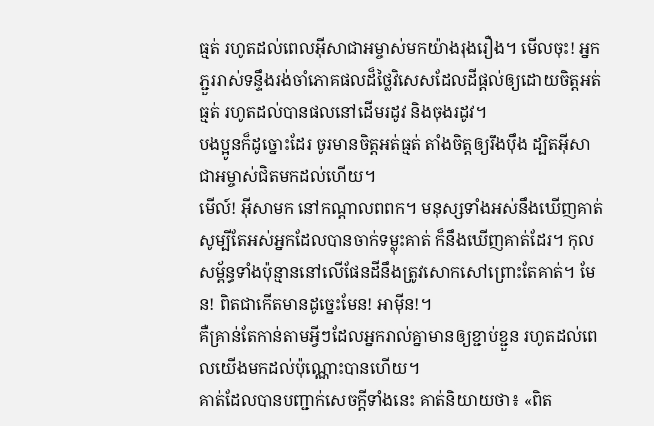ធ្មត់ រហូតដល់ពេលអ៊ីសាជាអម្ចាស់មកយ៉ាងរុងរឿង។ មើលចុះ! អ្នកភ្ជួររាស់ទន្ទឹងរង់ចាំភោគផលដ៏ថ្លៃវិសេសដែលដីផ្ដល់ឲ្យដោយចិត្ដអត់ធ្មត់ រហូតដល់បានផលនៅដើមរដូវ និងចុងរដូវ។
បងប្អូនក៏ដូច្នោះដែរ ចូរមានចិត្ដអត់ធ្មត់ តាំងចិត្ដឲ្យរឹងប៉ឹង ដ្បិតអ៊ីសាជាអម្ចាស់ជិតមកដល់ហើយ។
មើល៍! អ៊ីសាមក នៅកណ្ដាលពពក។ មនុស្សទាំងអស់នឹងឃើញគាត់ សូម្បីតែអស់អ្នកដែលបានចាក់ទម្លុះគាត់ ក៏នឹងឃើញគាត់ដែរ។ កុលសម្ព័ន្ធទាំងប៉ុន្មាននៅលើផែនដីនឹងត្រូវសោកសៅព្រោះតែគាត់។ មែន! ពិតជាកើតមានដូច្នេះមែន! អាម៉ីន!។
គឺគ្រាន់តែកាន់តាមអ្វីៗដែលអ្នករាល់គ្នាមានឲ្យខ្ជាប់ខ្ជួន រហូតដល់ពេលយើងមកដល់ប៉ុណ្ណោះបានហើយ។
គាត់ដែលបានបញ្ជាក់សេចក្ដីទាំងនេះ គាត់និយាយថា៖ «ពិត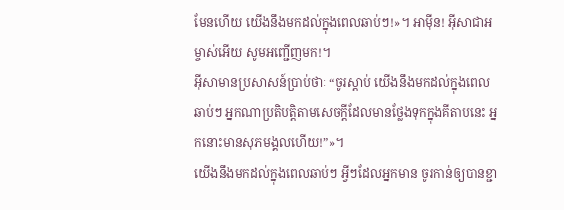មែនហើយ យើងនឹងមកដល់ក្នុងពេលឆាប់ៗ!»។ អាម៉ីន! អ៊ីសាជាអម្ចាស់អើយ សូមអញ្ជើញមក!។
អ៊ីសាមានប្រសាសន៍ប្រាប់ថាៈ “ចូរស្ដាប់ យើងនឹងមកដល់ក្នុងពេលឆាប់ៗ អ្នកណាប្រតិបត្ដិតាមសេចក្ដីដែលមានថ្លែងទុកក្នុងគីតាបនេះ អ្នកនោះមានសុភមង្គលហើយ!”»។
យើងនឹងមកដល់ក្នុងពេលឆាប់ៗ អ្វីៗដែលអ្នកមាន ចូរកាន់ឲ្យបានខ្ជា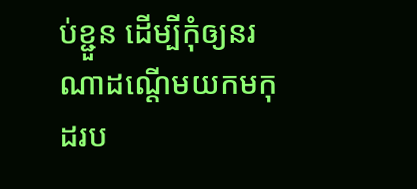ប់ខ្ជួន ដើម្បីកុំឲ្យនរណាដណ្ដើមយកមកុដរប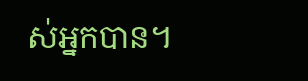ស់អ្នកបាន។